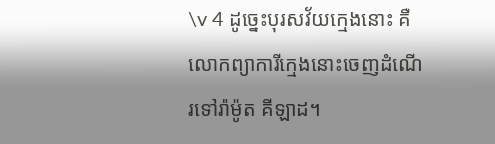\v 4 ដូច្នេះបុរសវ័យក្មេងនោះ គឺលោកព្យាការីក្មេងនោះចេញដំណើរទៅរ៉ាម៉ូត គីឡាដ។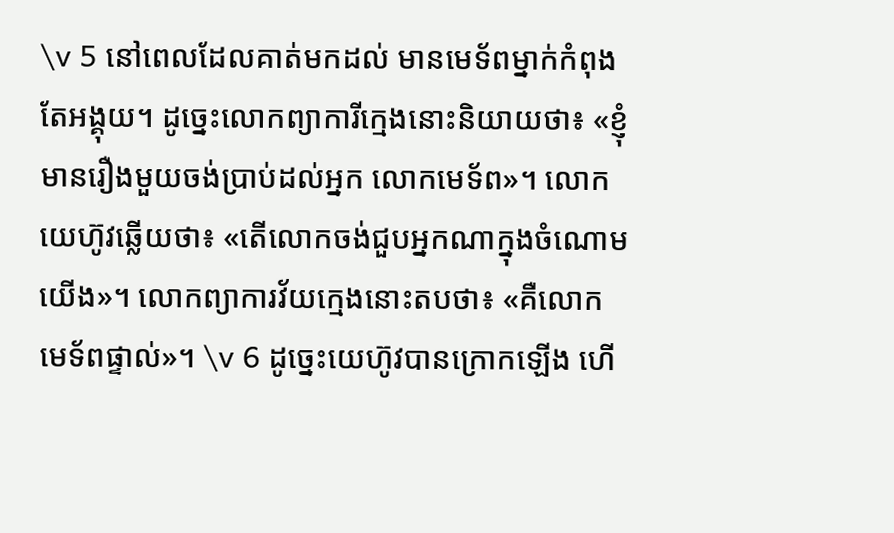\v 5 នៅពេលដែលគាត់មកដល់ មានមេទ័ពម្នាក់កំពុងតែអង្គុយ។ ដូច្នេះលោកព្យាការីក្មេងនោះនិយាយថា៖ «ខ្ញុំមានរឿងមួយចង់ប្រាប់ដល់អ្នក លោកមេទ័ព»។ លោកយេហ៊ូវឆ្លើយថា៖ «តើលោកចង់ជួបអ្នកណាក្នុងចំណោមយើង»។ លោកព្យាការវ័យក្មេងនោះតបថា៖ «គឺលោកមេទ័ពផ្ទាល់»។ \v 6 ដូច្នេះយេហ៊ូវបានក្រោកឡើង ហើ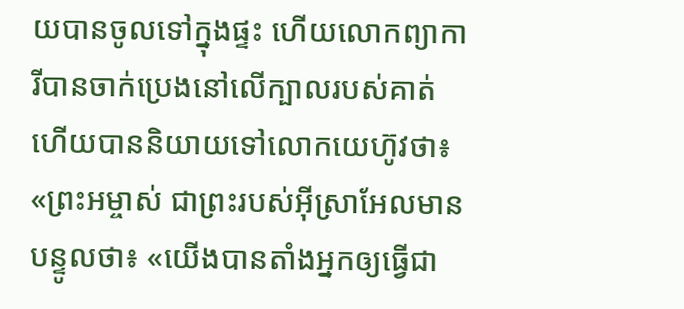យបានចូលទៅក្នុងផ្ទះ ហើយលោកព្យាការីបានចាក់ប្រេងនៅលើក្បាលរបស់គាត់ ហើយបាននិយាយទៅលោកយេហ៊ូវថា៖ «ព្រះអម្ចាស់ ជាព្រះរបស់អ៊ីស្រាអែលមានបន្ទូលថា៖ «យើងបានតាំងអ្នកឲ្យធ្វើជា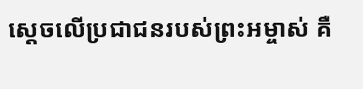ស្តេចលើប្រជាជនរបស់ព្រះអម្ចាស់ គឺ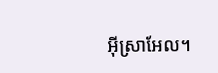អ៊ីស្រាអែល។